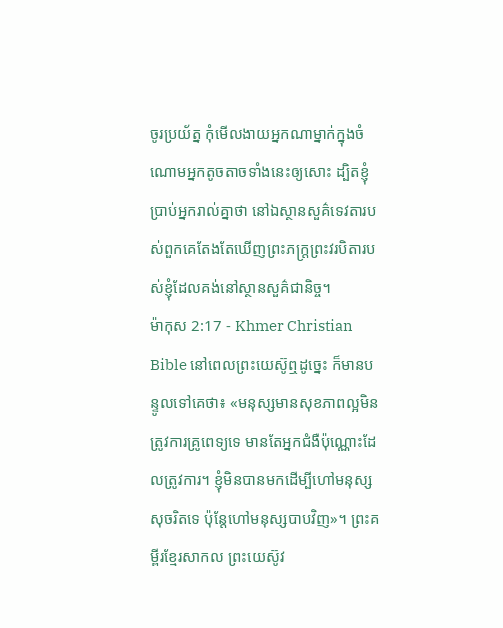ចូរប្រយ័ត្ន កុំមើលងាយអ្នកណាម្នាក់ក្នុងចំណោមអ្នកតូចតាចទាំងនេះឲ្យសោះ ដ្បិតខ្ញុំប្រាប់អ្នករាល់គ្នាថា នៅឯស្ថានសួគ៌ទេវតារបស់ពួកគេតែងតែឃើញព្រះភក្ដ្រព្រះវរបិតារបស់ខ្ញុំដែលគង់នៅស្ថានសួគ៌ជានិច្ច។
ម៉ាកុស 2:17 - Khmer Christian Bible នៅពេលព្រះយេស៊ូឮដូច្នេះ ក៏មានបន្ទូលទៅគេថា៖ «មនុស្សមានសុខភាពល្អមិនត្រូវការគ្រូពេទ្យទេ មានតែអ្នកជំងឺប៉ុណ្ណោះដែលត្រូវការ។ ខ្ញុំមិនបានមកដើម្បីហៅមនុស្សសុចរិតទេ ប៉ុន្ដែហៅមនុស្សបាបវិញ»។ ព្រះគម្ពីរខ្មែរសាកល ព្រះយេស៊ូវ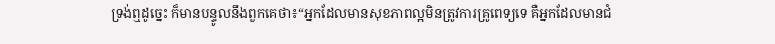ទ្រង់ឮដូច្នេះ ក៏មានបន្ទូលនឹងពួកគេថា៖“អ្នកដែលមានសុខភាពល្អមិនត្រូវការគ្រូពេទ្យទេ គឺអ្នកដែលមានជំ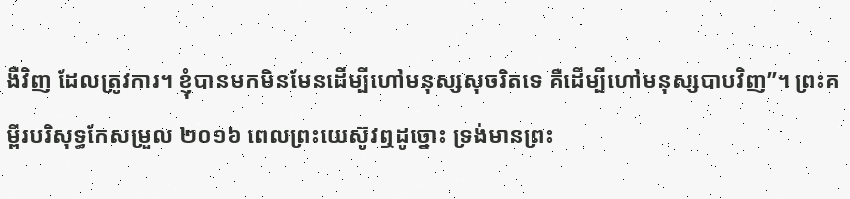ងឺវិញ ដែលត្រូវការ។ ខ្ញុំបានមកមិនមែនដើម្បីហៅមនុស្សសុចរិតទេ គឺដើម្បីហៅមនុស្សបាបវិញ”។ ព្រះគម្ពីរបរិសុទ្ធកែសម្រួល ២០១៦ ពេលព្រះយេស៊ូវឮដូច្នោះ ទ្រង់មានព្រះ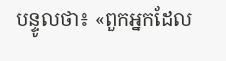បន្ទូលថា៖ «ពួកអ្នកដែល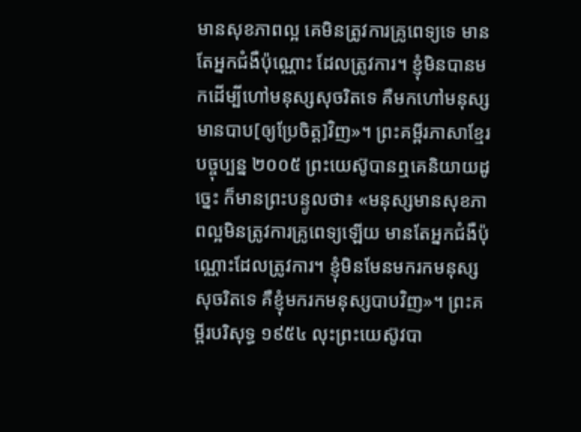មានសុខភាពល្អ គេមិនត្រូវការគ្រូពេទ្យទេ មានតែអ្នកជំងឺប៉ុណ្ណោះ ដែលត្រូវការ។ ខ្ញុំមិនបានមកដើម្បីហៅមនុស្សសុចរិតទេ គឺមកហៅមនុស្សមានបាប[ឲ្យប្រែចិត្ត]វិញ»។ ព្រះគម្ពីរភាសាខ្មែរបច្ចុប្បន្ន ២០០៥ ព្រះយេស៊ូបានឮគេនិយាយដូច្នេះ ក៏មានព្រះបន្ទូលថា៖ «មនុស្សមានសុខភាពល្អមិនត្រូវការគ្រូពេទ្យឡើយ មានតែអ្នកជំងឺប៉ុណ្ណោះដែលត្រូវការ។ ខ្ញុំមិនមែនមករកមនុស្សសុចរិតទេ គឺខ្ញុំមករកមនុស្សបាបវិញ»។ ព្រះគម្ពីរបរិសុទ្ធ ១៩៥៤ លុះព្រះយេស៊ូវបា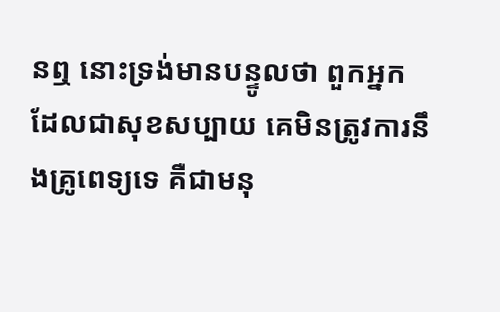នឮ នោះទ្រង់មានបន្ទូលថា ពួកអ្នកដែលជាសុខសប្បាយ គេមិនត្រូវការនឹងគ្រូពេទ្យទេ គឺជាមនុ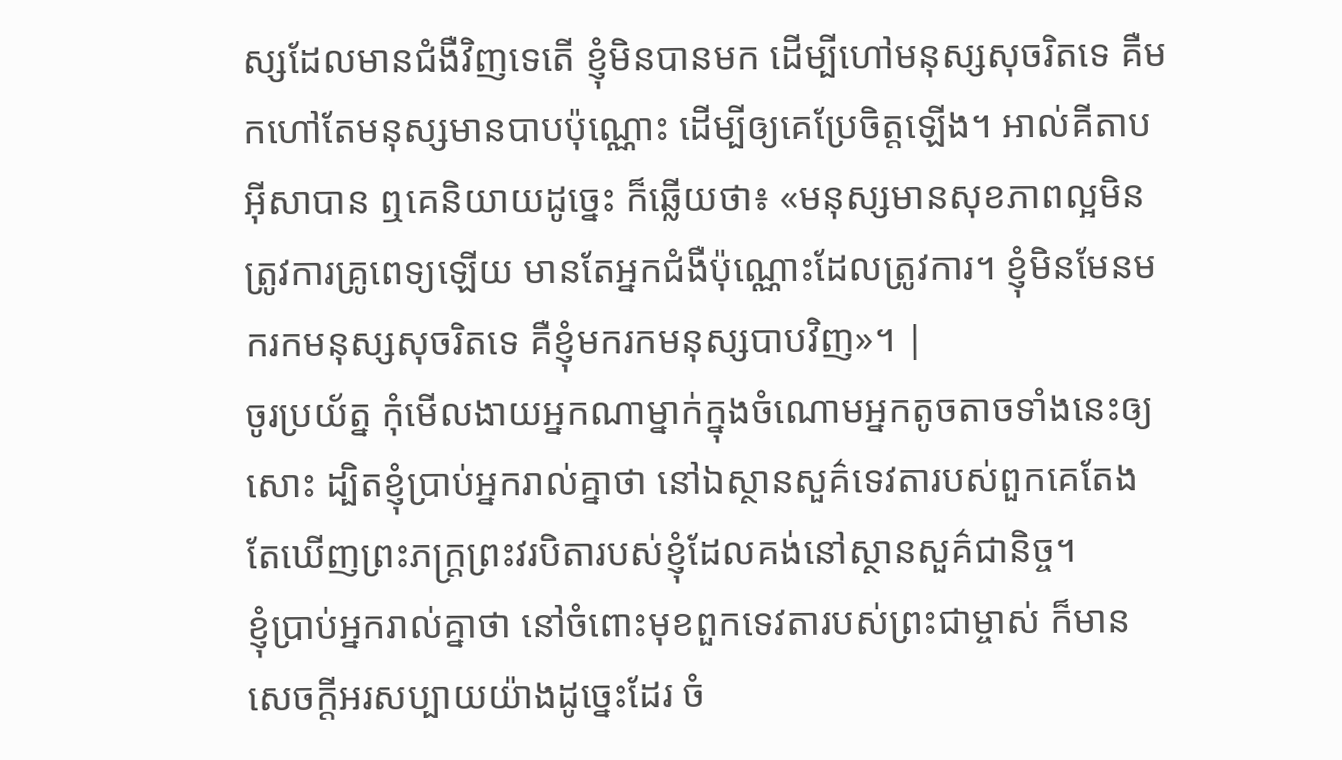ស្សដែលមានជំងឺវិញទេតើ ខ្ញុំមិនបានមក ដើម្បីហៅមនុស្សសុចរិតទេ គឺមកហៅតែមនុស្សមានបាបប៉ុណ្ណោះ ដើម្បីឲ្យគេប្រែចិត្តឡើង។ អាល់គីតាប អ៊ីសាបាន ឮគេនិយាយដូច្នេះ ក៏ឆ្លើយថា៖ «មនុស្សមានសុខភាពល្អមិនត្រូវការគ្រូពេទ្យឡើយ មានតែអ្នកជំងឺប៉ុណ្ណោះដែលត្រូវការ។ ខ្ញុំមិនមែនមករកមនុស្សសុចរិតទេ គឺខ្ញុំមករកមនុស្សបាបវិញ»។ |
ចូរប្រយ័ត្ន កុំមើលងាយអ្នកណាម្នាក់ក្នុងចំណោមអ្នកតូចតាចទាំងនេះឲ្យសោះ ដ្បិតខ្ញុំប្រាប់អ្នករាល់គ្នាថា នៅឯស្ថានសួគ៌ទេវតារបស់ពួកគេតែងតែឃើញព្រះភក្ដ្រព្រះវរបិតារបស់ខ្ញុំដែលគង់នៅស្ថានសួគ៌ជានិច្ច។
ខ្ញុំប្រាប់អ្នករាល់គ្នាថា នៅចំពោះមុខពួកទេវតារបស់ព្រះជាម្ចាស់ ក៏មានសេចក្ដីអរសប្បាយយ៉ាងដូច្នេះដែរ ចំ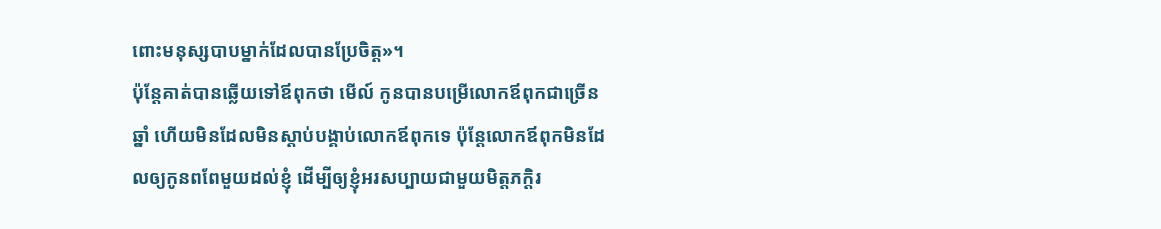ពោះមនុស្សបាបម្នាក់ដែលបានប្រែចិត្ដ»។
ប៉ុន្ដែគាត់បានឆ្លើយទៅឪពុកថា មើល៍ កូនបានបម្រើលោកឪពុកជាច្រើនឆ្នាំ ហើយមិនដែលមិនស្ដាប់បង្គាប់លោកឪពុកទេ ប៉ុន្ដែលោកឪពុកមិនដែលឲ្យកូនពពែមួយដល់ខ្ញុំ ដើម្បីឲ្យខ្ញុំអរសប្បាយជាមួយមិត្តភក្តិរ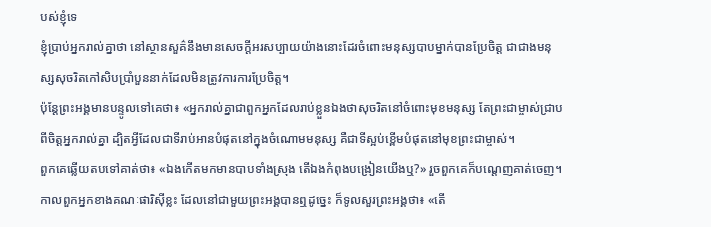បស់ខ្ញុំទេ
ខ្ញុំប្រាប់អ្នករាល់គ្នាថា នៅស្ថានសួគ៌នឹងមានសេចក្ដីអរសប្បាយយ៉ាងនោះដែរចំពោះមនុស្សបាបម្នាក់បានប្រែចិត្ដ ជាជាងមនុស្សសុចរិតកៅសិបប្រាំបួននាក់ដែលមិនត្រូវការការប្រែចិត្ដ។
ប៉ុន្ដែព្រះអង្គមានបន្ទូលទៅគេថា៖ «អ្នករាល់គ្នាជាពួកអ្នកដែលរាប់ខ្លួនឯងថាសុចរិតនៅចំពោះមុខមនុស្ស តែព្រះជាម្ចាស់ជ្រាបពីចិត្ដអ្នករាល់គ្នា ដ្បិតអ្វីដែលជាទីរាប់អានបំផុតនៅក្នុងចំណោមមនុស្ស គឺជាទីស្អប់ខ្ពើមបំផុតនៅមុខព្រះជាម្ចាស់។
ពួកគេឆ្លើយតបទៅគាត់ថា៖ «ឯងកើតមកមានបាបទាំងស្រុង តើឯងកំពុងបង្រៀនយើងឬ?» រួចពួកគេក៏បណ្តេញគាត់ចេញ។
កាលពួកអ្នកខាងគណៈផារិស៊ីខ្លះ ដែលនៅជាមួយព្រះអង្គបានឮដូច្នេះ ក៏ទូលសួរព្រះអង្គថា៖ «តើ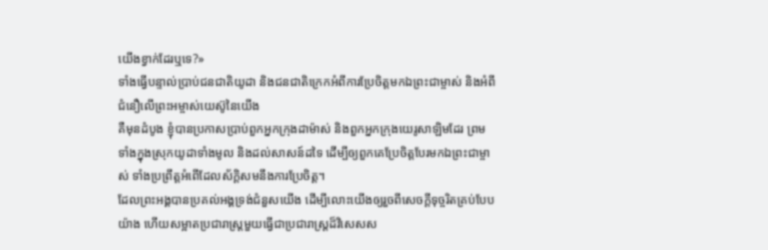យើងខ្វាក់ដែរឬទេ?»
ទាំងធ្វើបន្ទាល់ប្រាប់ជនជាតិយូដា និងជនជាតិក្រេកអំពីការប្រែចិត្តមកឯព្រះជាម្ចាស់ និងអំពីជំនឿលើព្រះអម្ចាស់យេស៊ូនៃយើង
គឺមុនដំបូង ខ្ញុំបានប្រកាសប្រាប់ពួកអ្នកក្រុងដាម៉ាស់ និងពួកអ្នកក្រុងយេរូសាឡិមដែរ ព្រមទាំងក្នុងស្រុកយូដាទាំងមូល និងដល់សាសន៍ដទៃ ដើម្បីឲ្យពួកគេប្រែចិត្ដបែរមកឯព្រះជាម្ចាស់ ទាំងប្រព្រឹត្ដអំពើដែលស័ក្ដិសមនឹងការប្រែចិត្ដ។
ដែលព្រះអង្គបានប្រគល់អង្គទ្រង់ជំនួសយើង ដើម្បីលោះយើងឲ្យរួចពីសេចក្ដីទុច្ចរិតគ្រប់បែបយ៉ាង ហើយសម្អាតប្រជារាស្ត្រមួយធ្វើជាប្រជារាស្ដ្រដ៏វិសេសស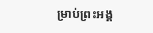ម្រាប់ព្រះអង្គ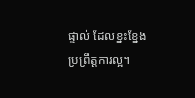ផ្ទាល់ ដែលខ្នះខ្នែងប្រព្រឹត្ដការល្អ។